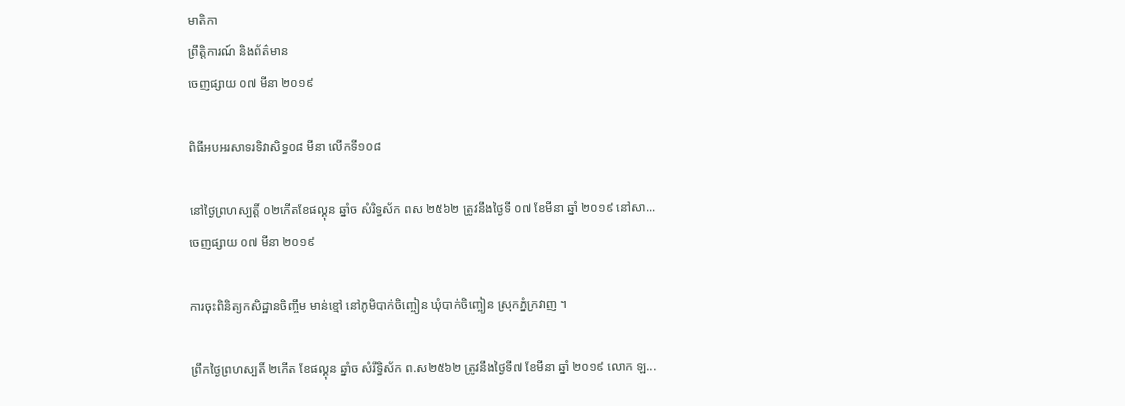មាតិកា
ព្រឹត្តិការណ៍ និងព័ត៌មាន
ចេញផ្សាយ ០៧ មីនា ២០១៩

ពិធីអបអរសាទរទិវាសិទ្ធ០៨ មីនា លើកទី១០៨

នៅថ្ងៃព្រហស្បត្តិ៍ ០២កើតខែផល្គុន ឆ្នាំច សំរិទ្ធស័ក ពស ២៥៦២ ត្រូវនឹងថ្ងៃទី ០៧ ខែមីនា ឆ្នាំ ២០១៩ នៅសា...
ចេញផ្សាយ ០៧ មីនា ២០១៩

ការចុះពិនិត្យកសិដ្ឋានចិញ្ចឹម មាន់ខ្មៅ នៅភូមិបាក់ចិញ្ចៀន ឃុំបាក់ចិញ្ចៀន ស្រុកភ្នំក្រវាញ ។

ព្រឹកថ្ងៃព្រហស្បតិ៍ ២កើត ខែផល្គុន ឆ្នាំច សំរឹទ្ធិស័ក ព.ស២៥៦២ ត្រូវនឹងថ្ងៃទី៧ ខែមីនា ឆ្នាំ ២០១៩ លោក ឡ...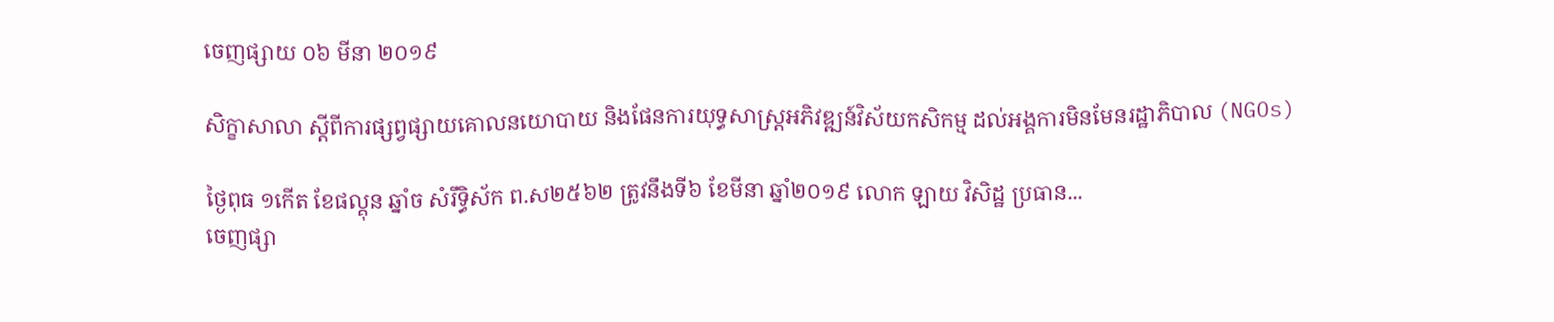ចេញផ្សាយ ០៦ មីនា ២០១៩

សិក្ខាសាលា ស្តីពីការផ្សព្វផ្សាយគោលនយោបាយ និងផែនការយុទ្ធសាស្រ្តអភិវឌ្ឍន៍វិស័យកសិកម្ម ដល់អង្គការមិនមែនរដ្ឋាភិបាល (NGOs)

ថ្ងៃពុធ ១កើត ខែផល្គុន ឆ្នាំច សំរឹទ្ធិស័ក ព.ស២៥៦២ ត្រូវនឹងទី៦ ខែមីនា ឆ្នាំ២០១៩ លោក ឡាយ វិសិដ្ឋ ប្រធាន...
ចេញផ្សា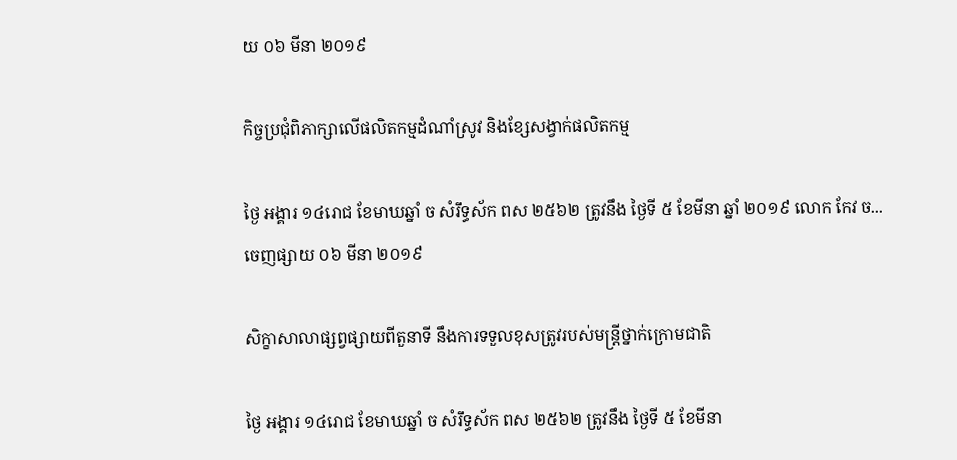យ ០៦ មីនា ២០១៩

កិច្ចប្រជុំពិភាក្សាលើផលិតកម្មដំណាំស្រូវ និងខ្សែសង្វាក់ផលិតកម្ម

ថ្ងៃ អង្គារ ១៤រោជ ខែមាឃឆ្នាំ ច សំរឹទ្ធស័ក ពស ២៥៦២ ត្រូវនឹង ថ្ងៃទី ៥ ខែមីនា ឆ្នាំ ២០១៩ លោក កែវ ច...
ចេញផ្សាយ ០៦ មីនា ២០១៩

សិក្ខាសាលាផ្សព្វផ្សាយពីតួនាទី នឹងការទទួលខុសត្រូវរបស់មន្រ្តីថ្នាក់ក្រោមជាតិ

ថ្ងៃ អង្គារ ១៤រោជ ខែមាឃឆ្នាំ ច សំរឹទ្ធស័ក ពស ២៥៦២ ត្រូវនឹង ថ្ងៃទី ៥ ខែមីនា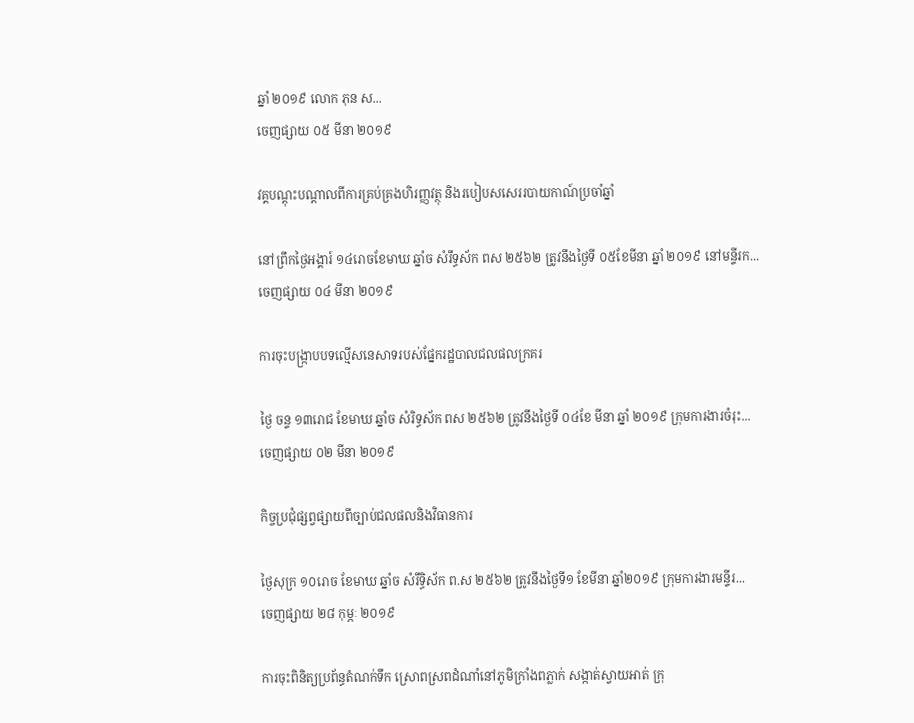ឆ្នាំ ២០១៩ លោក ភុន ស...
ចេញផ្សាយ ០៥ មីនា ២០១៩

វគ្គបណ្តុះបណ្តាលពីការគ្រប់គ្រងហិរញ្ញវត្ថុ និងរបៀបសសេររបាយកាណ៍ប្រចាំឆ្នាំ

នៅព្រឹកថ្ងៃអង្គារ៍ ១៤រោចខែមាឃ ឆ្នាំច សំរឹទ្ធស័ក ពស ២៥៦២ ត្រូវនឹងថ្ងៃទី ០៥ខែមីនា ឆ្នាំ ២០១៩ នៅមន្ទីរក...
ចេញផ្សាយ ០៤ មីនា ២០១៩

ការចុះបង្រ្កាបបទល្មើសនេសាទរបស់ផ្នែករដ្ឋបាលជលផលក្រគរ

ថ្ងៃ ចន្ទ ១៣រោជ ខែមាឃ ឆ្នាំច សំរិទ្ធស័ក ពស ២៥៦២ ត្រូវនឹងថ្ងៃទី ០៤ខែ មីនា ឆ្នាំ ២០១៩ ក្រុមការងារចំរុះ...
ចេញផ្សាយ ០២ មីនា ២០១៩

កិច្ចប្រជុំផ្សព្វផ្សាយពីច្បាប់ជលផលនិងវិធានការ

ថ្ងៃសុក្រ ១០រោច ខែមាឃ ឆ្នាំច សំរឹទ្ធិស័ក ព.ស ២៥៦២ ត្រូវនឹងថ្ងៃទី១ ខែមីនា ឆ្នាំ២០១៩ ក្រុមការងារមន្ទីរ...
ចេញផ្សាយ ២៨ កុម្ភៈ ២០១៩

ការចុះពិនិត្យប្រព័ន្ធតំណក់ទឹក ស្រោពស្រពដំណាំនៅភូមិក្រាំងពភ្លាក់ សង្កាត់ស្វាយអាត់ ក្រុ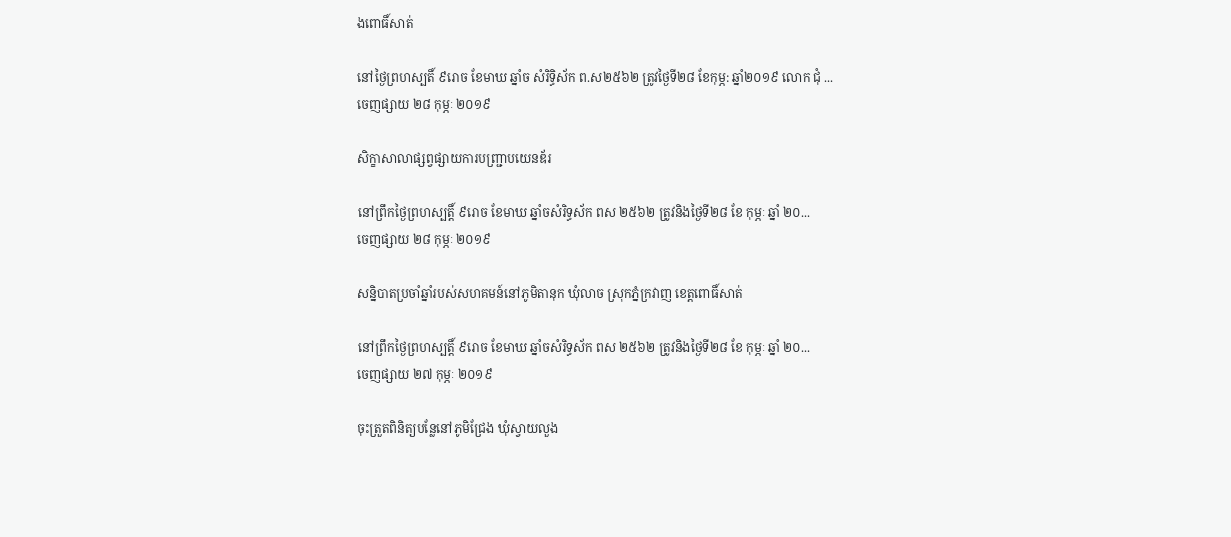ងពោធិ៍សាត់

នៅថ្ងៃព្រហស្បតិ៍ ៩រោច ខែមាឃ ឆ្នាំច សំរិទ្ធិស័ក ព.ស២៥៦២ ត្រូវថ្ងៃទី២៨ ខែកុម្ភ: ឆ្នាំ២០១៩ លោក ជុំ ...
ចេញផ្សាយ ២៨ កុម្ភៈ ២០១៩

សិក្ខាសាលាផ្សព្វផ្សាយការបញ្ជ្រាបយេនឌ័រ

នៅព្រឹកថ្ងៃព្រហស្បត្តិ៍ ៩រោច ខែមាឃ ឆ្នាំចសំរិទ្ធស័ក ពស ២៥៦២ ត្រូវនិងថ្ងៃទី២៨ ខែ កុម្ភៈ ឆ្នាំ ២០...
ចេញផ្សាយ ២៨ កុម្ភៈ ២០១៩

សន្និបាតប្រចាំឆ្នាំរបស់សហគមន៍នៅភូមិតានុក ឃុំលាច ស្រុកភ្នំក្រវាញ ខេត្តពោធិ៍សាត់

នៅព្រឹកថ្ងៃព្រហស្បត្តិ៍ ៩រោច ខែមាឃ ឆ្នាំចសំរិទ្ធស័ក ពស ២៥៦២ ត្រូវនិងថ្ងៃទី២៨ ខែ កុម្ភៈ ឆ្នាំ ២០...
ចេញផ្សាយ ២៧ កុម្ភៈ ២០១៩

ចុះត្រួតពិនិត្យបន្លែនៅភូមិជ្រែង ឃុំស្វាយលួង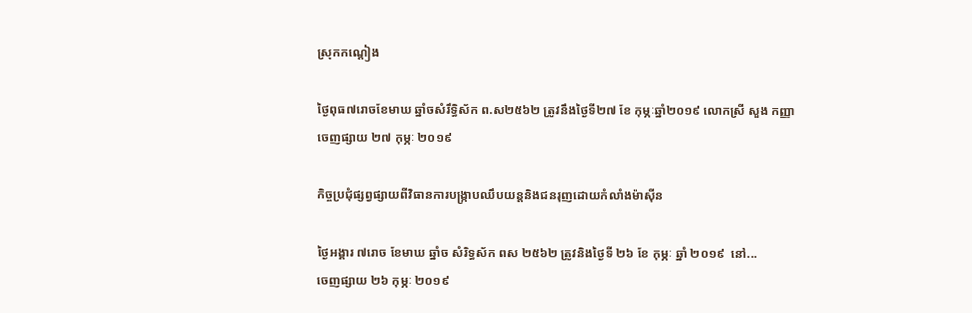ស្រុកកណ្តៀង

ថ្ងៃពុធ៧រោចខែមាឃ ឆ្នាំចសំរឹទ្ធិស័ក ព.ស២៥៦២ ត្រូវនឹងថ្ងៃទី២៧ ខែ កុម្ភៈឆ្នាំ២០១៩ លោកស្រី សួង កញ្ញា
ចេញផ្សាយ ២៧ កុម្ភៈ ២០១៩

កិច្ចប្រជុំផ្សព្វផ្សាយពីវិធានការបង្រ្កាបឈឹបយន្តនិងជនរុញដោយកំលាំងម៉ាស៊ីន

ថ្ងៃអង្គារ ៧រោច ខែមាឃ ឆ្នាំច សំរិទ្ធស័ក ពស ២៥៦២ ត្រូវនិងថ្ងៃទី ២៦ ខែ កុម្ភៈ ឆ្នាំ ២០១៩  នៅ...
ចេញផ្សាយ ២៦ កុម្ភៈ ២០១៩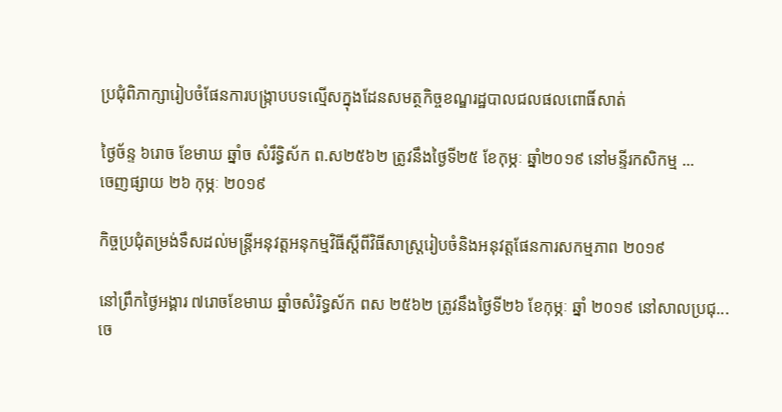ប្រជុំពិភាក្សារៀបចំផែនការបង្រ្កាបបទល្មើសក្នុងដែនសមត្ថកិច្ចខណ្ឌរដ្ឋបាលជលផលពោធិ៍សាត់

ថ្ងៃច័ន្ទ ៦រោច ខែមាឃ ឆ្នាំច សំរឹទ្ធិស័ក ព.ស២៥៦២ ត្រូវនឹងថ្ងៃទី២៥ ខែកុម្ភៈ ឆ្នាំ២០១៩ នៅមន្ទីរកសិកម្ម ...
ចេញផ្សាយ ២៦ កុម្ភៈ ២០១៩

កិច្ចប្រជុំតម្រង់ទឹសដល់មន្រ្តីអនុវត្តអនុកម្មវិធីស្តីពីវិធីសាស្រ្តរៀបចំនិងអនុវត្តផែនការសកម្មភាព ២០១៩

នៅព្រឹកថ្ងៃអង្គារ ៧រោចខែមាឃ ឆ្នាំចសំរិទ្ធស័ក ពស ២៥៦២ ត្រូវនឹងថ្ងៃទី២៦ ខែកុម្ភៈ ឆ្នាំ ២០១៩ នៅសាលប្រជុ...
ចេ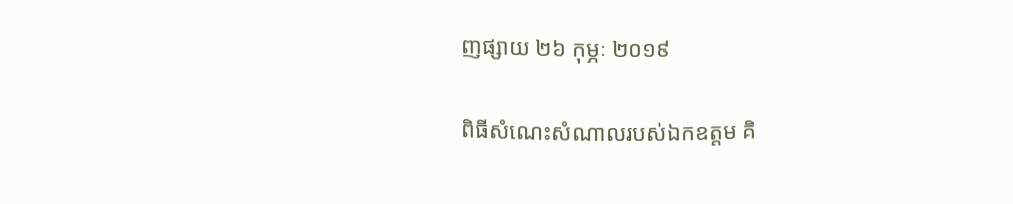ញផ្សាយ ២៦ កុម្ភៈ ២០១៩

ពិធីសំណេះសំណាលរបស់ឯកឧត្តម គិ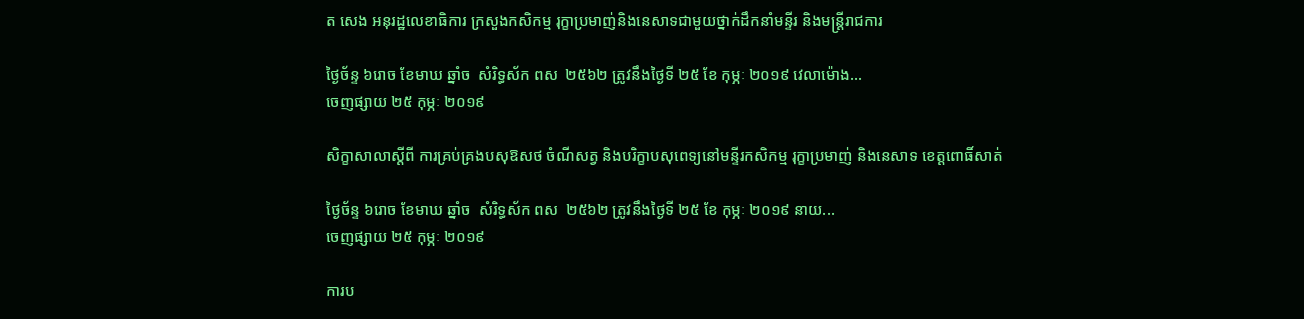ត សេង អនុរដ្ឋលេខាធិការ ក្រសួងកសិកម្ម រុក្ខាប្រមាញ់និងនេសាទជាមួយថ្នាក់ដឹកនាំមន្ទីរ និងមន្រ្តីរាជការ

ថ្ងៃច័ន្ទ ៦រោច ខែមាឃ ឆ្នាំច  សំរិទ្ធស័ក ពស  ២៥៦២ ត្រូវនឹងថ្ងៃទី ២៥ ខែ កុម្ភៈ ២០១៩ វេលាម៉ោង...
ចេញផ្សាយ ២៥ កុម្ភៈ ២០១៩

សិក្ខាសាលាស្តីពី ការគ្រប់គ្រងបសុឱសថ ចំណីសត្វ និងបរិក្ខាបសុពេទ្យនៅមន្ទីរកសិកម្ម រុក្ខាប្រមាញ់ និងនេសាទ ខេត្តពោធិ៍សាត់

ថ្ងៃច័ន្ទ ៦រោច ខែមាឃ ឆ្នាំច  សំរិទ្ធស័ក ពស  ២៥៦២ ត្រូវនឹងថ្ងៃទី ២៥ ខែ កុម្ភៈ ២០១៩ នាយ...
ចេញផ្សាយ ២៥ កុម្ភៈ ២០១៩

ការប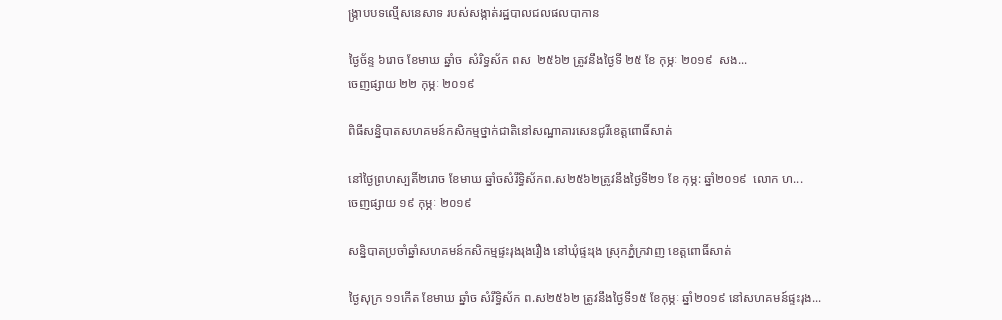ង្រ្កាបបទល្មើសនេសាទ របស់សង្កាត់រដ្ឋបាលជលផលបាកាន

ថ្ងៃច័ន្ទ ៦រោច ខែមាឃ ឆ្នាំច  សំរិទ្ធស័ក ពស  ២៥៦២ ត្រូវនឹងថ្ងៃទី ២៥ ខែ កុម្ភៈ ២០១៩  សង...
ចេញផ្សាយ ២២ កុម្ភៈ ២០១៩

ពិធីសន្និបាតសហគមន៍កសិកម្មថ្នាក់ជាតិនៅសណ្ឋាគារសេនជូរីខេត្តពោធិ៍សាត់

នៅថ្ងៃព្រហស្បតិ៍២រោច ខែមាឃ ឆ្នាំចសំរឹទ្ធិស័កព.ស២៥៦២ត្រូវនឹងថ្ងៃទី២១ ខែ កុម្ភ: ឆ្នាំ២០១៩  លោក ហ...
ចេញផ្សាយ ១៩ កុម្ភៈ ២០១៩

សន្និបាតប្រចាំឆ្នាំសហគមន៍កសិកម្មផ្ទះរុងរុងរឿង នៅឃុំផ្ទះរុង ស្រុកភ្នំក្រវាញ ខេត្តពោធិ៍សាត់

ថ្ងៃសុក្រ ១១កើត ខែមាឃ ឆ្នាំច សំរឹទ្ធិស័ក ព.ស២៥៦២ ត្រូវនឹងថ្ងៃទី១៥ ខែកុម្ភៈ ឆ្នាំ២០១៩ នៅសហគមន៍ផ្ទះរុង...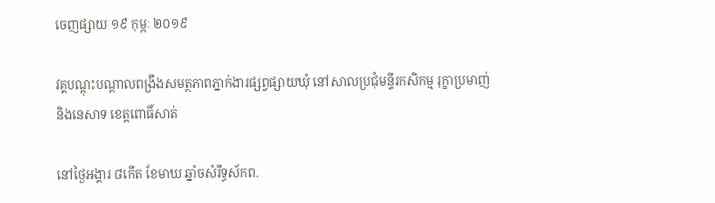ចេញផ្សាយ ១៩ កុម្ភៈ ២០១៩

វគ្គបណ្តុះបណ្តាលពង្រឹងសមត្ថភាពភ្នាក់ងារផ្សព្វផ្សាយឃុំ នៅសាលប្រជុំមន្ទីរកសិកម្ម រុក្ខាប្រមាញ់ និងនេសាទ ខេត្តពោធិ៍សាត់

នៅថ្ងៃអង្គារ ៨កើត ខែមាឃ ឆ្នាំចសំរឹទ្ធស័កព.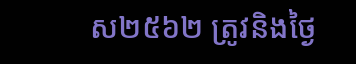ស២៥៦២ ត្រូវនិងថ្ងៃ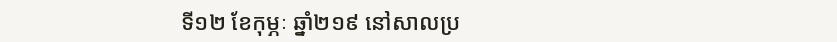ទី១២ ខែកុម្ភៈ ឆ្នាំ២១៩ នៅសាលប្រ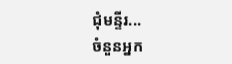ជុំមន្ទីរ...
ចំនួនអ្នក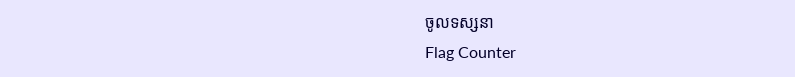ចូលទស្សនា
Flag Counter